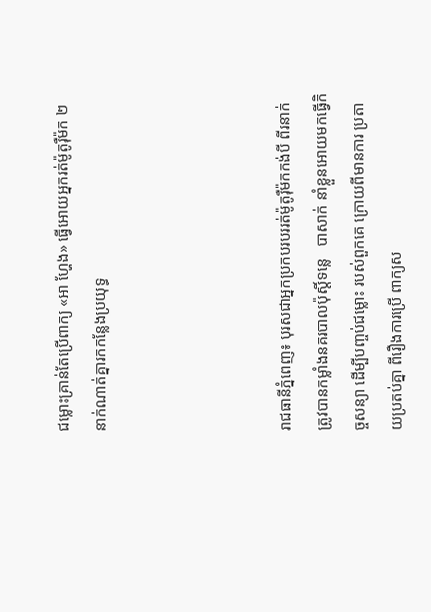ជម្លោះគ្រាន់តែប្រើពាក្យ «អា ហ្ហែង» ធ្វើអោយអ្នករត់ម៉ូតូរ៉ឺម៉ក ២នាក់ណាត់គ្នារកកន្លែងប្រយុទ្ធ




រាជធានីភ្នំពេញ៖ បុរសជាអ្នកប្រកបរបររត់ម៉ូតូរ៉ឺម៉កកង់បី ពីរនាក់ត្រូវបានកម្លាំងនគរបាលប៉ុស្តិ៍ទន្លេ   បាសាក់ នាំខ្លួនអោយមកធ្វើកិច្ចសន្យា ដើម្បីបញ្ចប់ជម្លោះ របស់ពួកគេ ក្រោយពីមានការ ប្រតាយប្រតប់គ្នា ពីរឿងការប្រើ ពាក្យស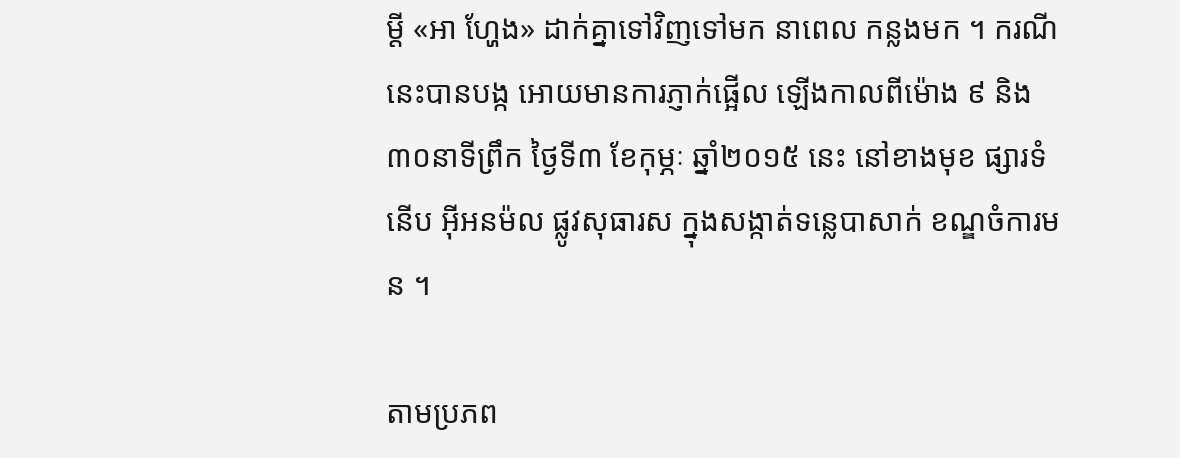ម្តី «អា ហ្ហែង» ដាក់គ្នាទៅវិញទៅមក នាពេល កន្លងមក ។ ករណីនេះបានបង្ក អោយមានការភ្ញាក់ផ្អើល ឡើងកាលពីម៉ោង ៩ និង៣០នាទីព្រឹក ថ្ងៃទី៣ ខែកុម្ភៈ ឆ្នាំ២០១៥ នេះ នៅខាងមុខ ផ្សារទំនើប អ៊ីអនម៉ល ផ្លូវសុធារស ក្នុងសង្កាត់ទន្លេបាសាក់ ខណ្ឌចំការមន ។

តាមប្រភព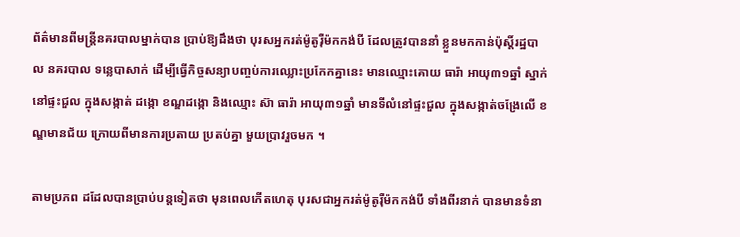ព័ត៌មានពីមន្ត្រីនគរបាលម្នាក់បាន ប្រាប់ឱ្យដឹងថា បុរសអ្នករត់ម៉ូតូរ៉ឺម៉កកង់បី ដែលត្រូវបាននាំ ខ្លួនមកកាន់ប៉ុស្តិ៍រដ្ឋបាល នគរបាល ទន្លេបាសាក់ ដើម្បីធ្វើកិច្ចសន្យាបញ្ចប់ការឈ្លោះប្រកែកគ្នានេះ មានឈ្មោះគោយ ធារ៉ា អាយុ៣១ឆ្នាំ ស្នាក់នៅផ្ទះជួល ក្នុងសង្កាត់ ដង្កោ ខណ្ឌដង្កោ និងឈ្មោះ ស៊ា ធារ៉ា អាយុ៣១ឆ្នាំ មានទីលំនៅផ្ទះជួល ក្នុងសង្កាត់ចង្រែលើ ខណ្ឌមានជ័យ ក្រោយពីមានការប្រតាយ ប្រតប់គ្នា មួយប្រាវរួចមក ។

តាមប្រភព ដដែលបានប្រាប់បន្តទៀតថា មុនពេលកើតហេតុ បុរសជាអ្នករត់ម៉ូតូរ៉ឺម៉កកង់បី ទាំងពីរនាក់ បានមានទំនា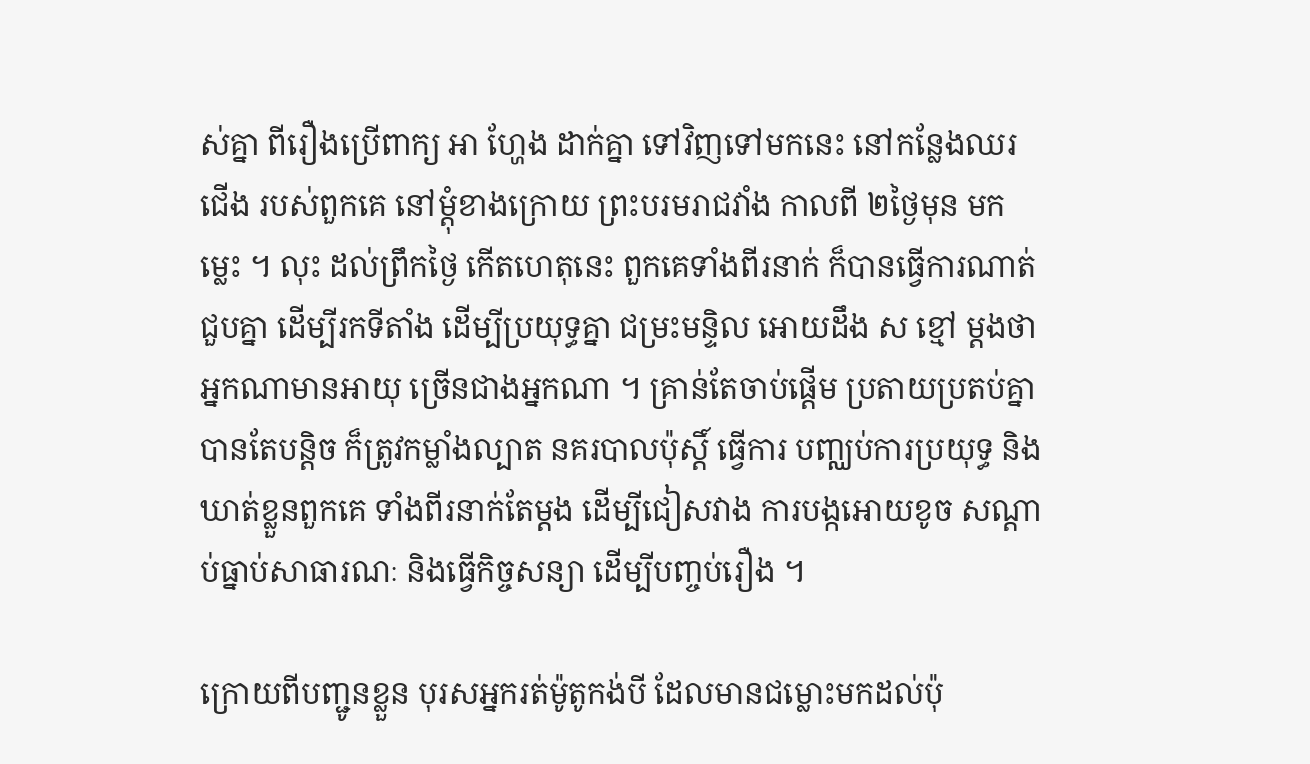ស់គ្នា ពីរឿងប្រើពាក្យ អា ហ្ហែង ដាក់គ្នា ទៅវិញទៅមកនេះ នៅកន្លែងឈរជើង របស់ពួកគេ នៅម្តុំខាងក្រោយ ព្រះបរមរាជវាំង កាលពី ២ថ្ងៃមុន មកម្លេះ ។ លុះ ដល់ព្រឹកថ្ងៃ កើតហេតុនេះ ពួកគេទាំងពីរនាក់ ក៏បានធ្វើការណាត់ជួបគ្នា ដើម្បីរកទីតាំង ដើម្បីប្រយុទ្ធគ្នា ជម្រះមន្ទិល អោយដឹង ស ខ្មៅ ម្តងថា អ្នកណាមានអាយុ ច្រើនជាងអ្នកណា ។ គ្រាន់តែចាប់ផ្តើម ប្រតាយប្រតប់គ្នា បានតែបន្តិច ក៏ត្រូវកម្លាំងល្បាត នគរបាលប៉ុស្តិ៍ ធ្វើការ បញ្ឈប់ការប្រយុទ្ធ និងឃាត់ខ្លួនពួកគេ ទាំងពីរនាក់តែម្តង ដើម្បីជៀសវាង ការបង្កអោយខូច សណ្តាប់ធ្នាប់សាធារណៈ និងធ្វើកិច្ចសន្យា ដើម្បីបញ្ចប់រឿង ។

ក្រោយពីបញ្ជូនខ្លួន បុរសអ្នករត់ម៉ូតូកង់បី ដែលមានជម្លោះមកដល់ប៉ុ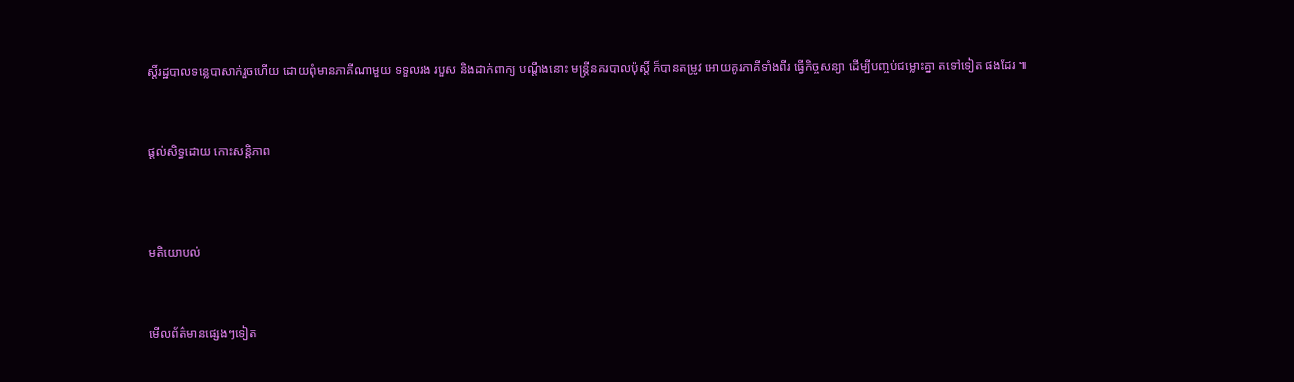ស្តិ៍រដ្ឋបាលទន្លេបាសាក់រួចហើយ ដោយពុំមានភាគីណាមួយ ទទួលរង របួស និងដាក់ពាក្យ បណ្តឹងនោះ មន្ត្រីនគរបាលប៉ុស្តិ៍ ក៏បានតម្រូវ អោយគូរភាគីទាំងពីរ ធ្វើកិច្ចសន្យា ដើម្បីបញ្ចប់ជម្លោះគ្នា តទៅទៀត ផងដែរ ៕



ផ្តល់សិទ្ធដោយ កោះសន្តិភាព




មតិយោបល់



មើលព័ត៌មានផ្សេងៗទៀត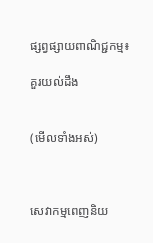ផ្សព្វផ្សាយពាណិជ្ជកម្ម៖

គួរយល់ដឹង


(មើលទាំងអស់)



សេវាកម្មពេញនិយ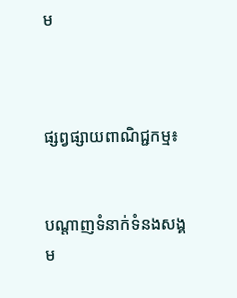ម



ផ្សព្វផ្សាយពាណិជ្ជកម្ម៖


បណ្តាញទំនាក់ទំនងសង្គម